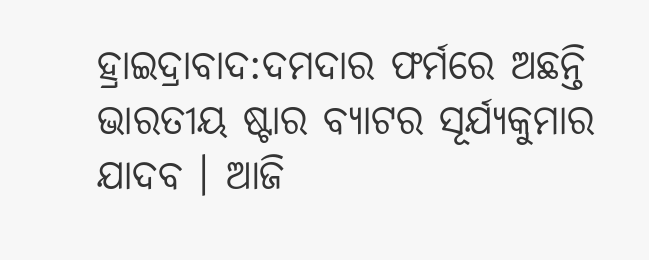ହ୍ରାଇଦ୍ରାବାଦ:ଦମଦାର ଫର୍ମରେ ଅଛନ୍ତି ଭାରତୀୟ ଷ୍ଟାର ବ୍ୟାଟର ସୂର୍ଯ୍ୟକୁମାର ଯାଦବ । ଆଜି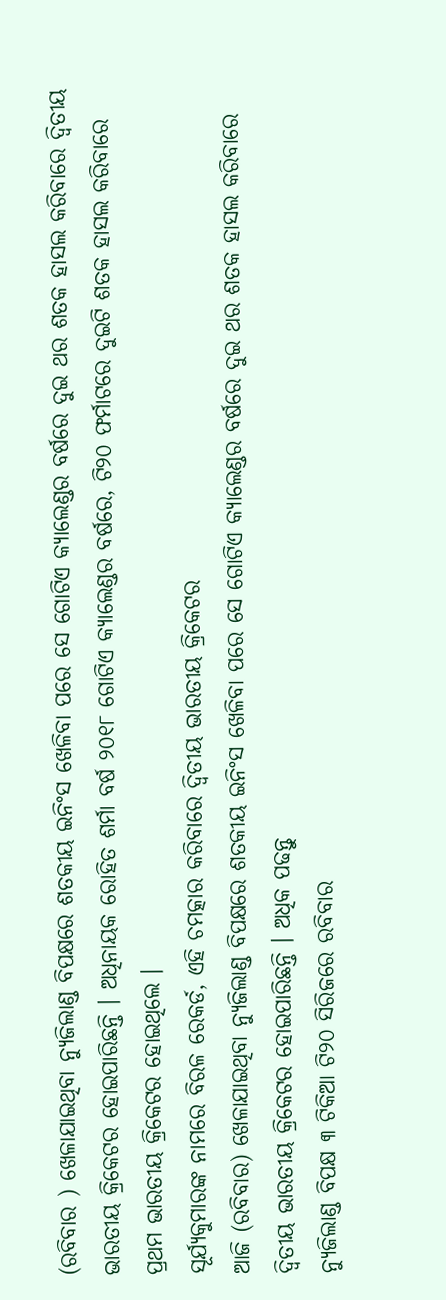(ରବିବାର ) ଖେଳାଯାଇଥିବା ନ୍ୟୁଜିଲାଣ୍ଡ ବିପକ୍ଷରେ ଶତକୀୟ ଇନିଂସ ଖେଳିବା ପରେ ସେ ଗୋଟିଏ କ୍ୟାଲେଣ୍ଡର ବର୍ଷରେ ଦୁଇ ଥର ଶତକ ହାସଲ କରିବାରେ ଦ୍ବିତୀୟ ଭାରତୀୟ କ୍ରିକେଟର ହୋଇପାରିଛନ୍ତି । ଅଧିନାୟକ ରୋହିତ ଶର୍ମା ବର୍ଷ ୨୦୧୮ ଗୋଟିଏ କ୍ୟାଲେଣ୍ଡର ବର୍ଷରେ, ଟି୨୦ ଫର୍ମାଟରେ ଦୁଇଟି ଶତକ ହାସଲ କରିବାରେ ପ୍ରଥମ ଭାରତୀୟ କ୍ରିକେଟର ହୋଇଥିଲେ ।
ସୂର୍ଯ୍ୟକୁମାରଙ୍କ ନାମରେ ବିରଳ ରେକର୍ଡ, ଏହି ଚମତ୍କାର କରିବାରେ ଦ୍ବିତୀୟ ଭାରତୀୟ କ୍ରିକେଟର
ଆଜି (ରବିବାର) ଖେଳାଯାଇଥିବା ନ୍ୟୁଜିଲାଣ୍ଡ ବିପକ୍ଷରେ ଶତକୀୟ ଇନିଂସ ଖେଳିବା ପରେ ସେ ଗୋଟିଏ କ୍ୟାଲେଣ୍ଡର ବର୍ଷରେ ଦୁଇ ଥର ଶତକ ହାସଲ କରିବାରେ ଦ୍ବିତୀୟ ଭାରତୀୟ କ୍ରିକେଟର ହୋଇପାରିଛନ୍ତି । ଅଧିକ ପଢନ୍ତୁ
ନ୍ୟୁଜିଲାଣ୍ଡ ବିପକ୍ଷ ୩ ଟିକିଆ ଟି୨୦ ସିରିଜରେ ରବିବାର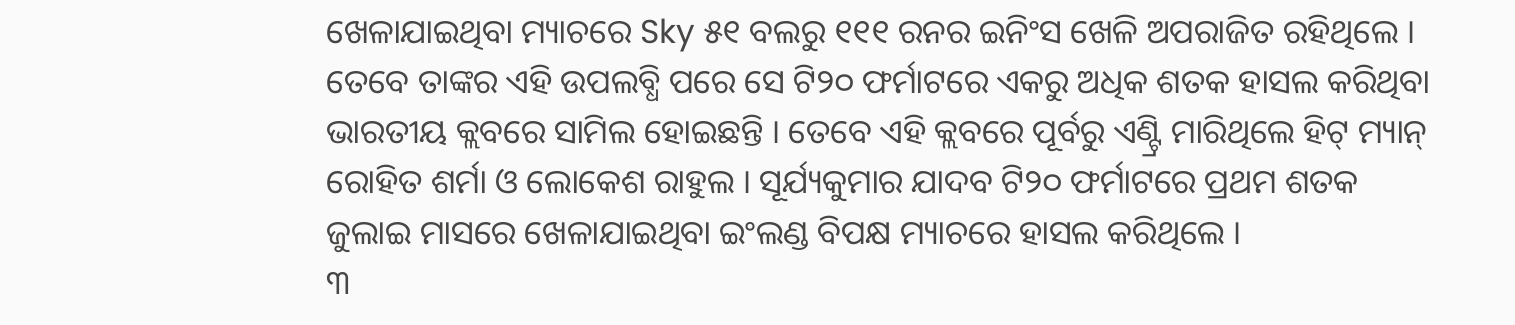ଖେଳାଯାଇଥିବା ମ୍ୟାଚରେ Sky ୫୧ ବଲରୁ ୧୧୧ ରନର ଇନିଂସ ଖେଳି ଅପରାଜିତ ରହିଥିଲେ । ତେବେ ତାଙ୍କର ଏହି ଉପଲବ୍ଧି ପରେ ସେ ଟି୨୦ ଫର୍ମାଟରେ ଏକରୁ ଅଧିକ ଶତକ ହାସଲ କରିଥିବା ଭାରତୀୟ କ୍ଲବରେ ସାମିଲ ହୋଇଛନ୍ତି । ତେବେ ଏହି କ୍ଲବରେ ପୂର୍ବରୁ ଏଣ୍ଟ୍ରି ମାରିଥିଲେ ହିଟ୍ ମ୍ୟାନ୍ ରୋହିତ ଶର୍ମା ଓ ଲୋକେଶ ରାହୁଲ । ସୂର୍ଯ୍ୟକୁମାର ଯାଦବ ଟି୨୦ ଫର୍ମାଟରେ ପ୍ରଥମ ଶତକ ଜୁଲାଇ ମାସରେ ଖେଳାଯାଇଥିବା ଇଂଲଣ୍ଡ ବିପକ୍ଷ ମ୍ୟାଚରେ ହାସଲ କରିଥିଲେ ।
୩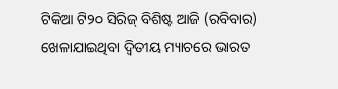ଟିକିଆ ଟି୨୦ ସିରିଜ୍ ବିଶିଷ୍ଟ ଆଜି (ରବିବାର) ଖେଳାଯାଇଥିବା ଦ୍ବିତୀୟ ମ୍ୟାଚରେ ଭାରତ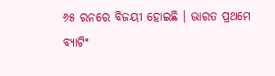୬୫ ରନରେ ବିଜୟୀ ହୋଇଛି । ଭାରତ ପ୍ରଥମେ ବ୍ୟାଟିଂ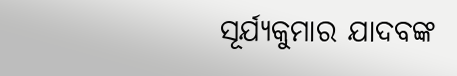ସୂର୍ଯ୍ୟକୁମାର ଯାଦବଙ୍କ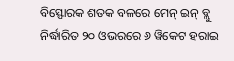ବିସ୍ଫୋରକ ଶତକ ବଳରେ ମେନ୍ ଇନ୍ ବ୍ଲୁ ନିର୍ଦ୍ଧାରିତ ୨୦ ଓଭରରେ ୬ ୱିକେଟ ହରାଇ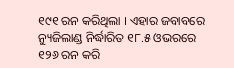୧୯୧ ରନ କରିଥିଲା । ଏହାର ଜବାବରେ ନ୍ୟୁଜିଲାଣ୍ଡ ନିର୍ଦ୍ଧାରିତ ୧୮.୫ ଓଭରରେ ୧୨୬ ରନ କରି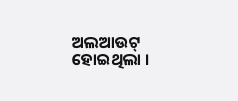ଅଲଆଉଟ୍ ହୋଇଥିଲା ।